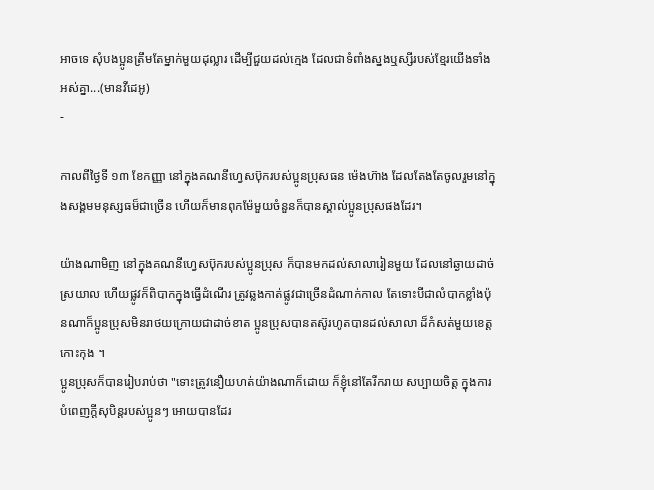អាចទេ សុំបងប្អូនត្រឹមតែម្នាក់មួយដុល្លារ ដើម្បីជួយដល់ក្មេង ដែលជាទំពាំងស្នងឬស្សីរបស់ខ្មែរយើងទាំងអស់គ្នា...(មានវីដេអូ)
-

កាលពីថ្ងៃទី ១៣ ខែកញ្ញា នៅក្នុងគណនីហ្វេសប៊ុករបស់ប្អូនប្រុសធន ម៉េងហ៊ាង ដែលតែងតែចូលរួមនៅក្នុងសង្គមមនុស្សធម៏ជាច្រើន ហើយក៏មានពុកម៉ែមួយចំនួនក៏បានស្គាល់ប្អូនប្រុសផងដែរ។

យ៉ាងណាមិញ នៅក្នុងគណនីហ្វេសប៊ុករបស់ប្អូនប្រុស ក៏បានមកដល់សាលារៀនមួយ ដែលនៅឆ្ងាយដាច់ស្រយាល ហើយផ្លូវក៏ពិបាកក្នុងធ្វើដំណើរ ត្រូវឆ្លងកាត់ផ្លូវជាច្រើនដំណាក់កាល តែទោះបីជាលំបាកខ្លាំងប៉ុនណាក៏ប្អូនប្រុសមិនរាថយក្រោយជាដាច់ខាត ប្អូនប្រុសបានតស៊ូរហូតបានដល់សាលា ដ៏កំសត់មួយខេត្ត កោះកុង ។
ប្អូនប្រុសក៏បានរៀបរាប់ថា "ទោះត្រូវនឿយហត់យ៉ាងណាក៏ដោយ ក៏ខ្ញុំនៅតែរីករាយ សប្បាយចិត្ត ក្នុងការបំពេញក្តីសុបិន្តរបស់ប្អូនៗ អោយបានដែរ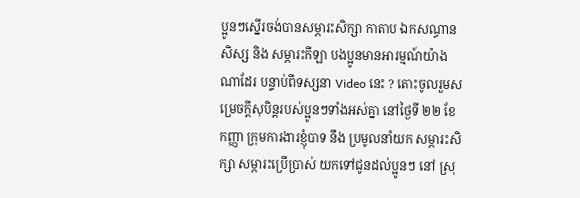ប្អូនៗស្នើរចង់បានសម្ភារះសិក្សា កាតាប ឯកសណ្ធានសិស្ស និង សម្ភារះកីឡា បងប្អូនមានអារម្មណ៍យ៉ាងណាដែរ បន្ទាប់ពីទស្សនា Video នេះ ? តោះចូលរួមសម្រេចក្តីសុបិន្តរបស់ប្អូនៗទាំងអស់គ្នា នៅថ្ងៃទី ២២ ខែកញ្ញា ក្រុមការងារខ្ញុំបាទ នឹង ប្រមូលនាំយក សម្ភារះសិក្សា សម្ភារះប្រើប្រាស់ យកទៅជូនដល់ប្អូនៗ នៅ ស្រុ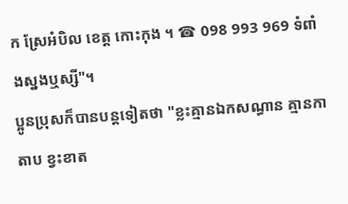ក ស្រែអំបិល ខេត្ត កោះកុង ។ ☎ 098 993 969 ទំពាំងស្នងឬស្សី"។
ប្អូនប្រុសក៏បានបន្តទៀតថា "ខ្លះគ្មានឯកសណ្ធាន គ្មានកាតាប ខ្វះខាត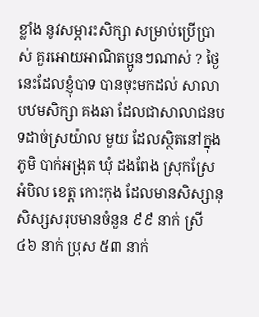ខ្លាំង នូវសម្ភារះសិក្សា សម្រាប់ប្រើប្រាស់ គួរអោយអាណិតប្អូនៗណាស់ ? ថ្ងៃនេះដែលខ្ញុំបាទ បានចុះមកដល់ សាលាបឋមសិក្សា គងឆា ដែលជាសាលាជនបទដាច់ស្រយ៉ាល មួយ ដែលស្ថិតនៅក្នុងភូមិ បាក់អង្រុត ឃុំ ដងពែង ស្រុកស្រែ អំបិល ខេត្ត កោះកុង ដែលមានសិស្សានុសិស្សសរុបមានចំនួន ៩៩ នាក់ ស្រី ៤៦ នាក់ ប្រុស ៥៣ នាក់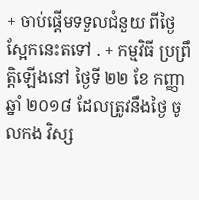+ ចាប់ផ្តើមទទួលជំនួយ ពីថ្ងៃស្អែកនេះតទៅ . + កម្មវិធី ប្រព្រឹត្តិឡើងនៅ ថ្ងៃទី ២២ ខែ កញ្ញា ឆ្នាំ ២០១៨ ដែលត្រូវនឹងថ្ងៃ ចូលកង វិស្ស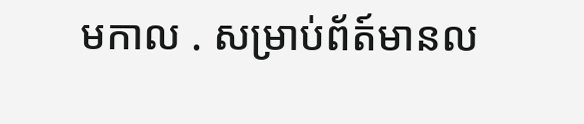មកាល . សម្រាប់ព័ត៍មានល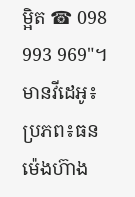ម្អិត ☎ 098 993 969"។
មានវីដេអូ៖ ប្រភព៖ធន ម៉េងហ៊ាង